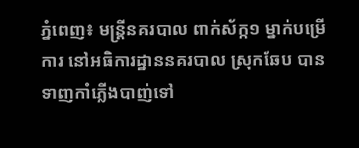ភ្នំពេញ៖ មន្ត្រីនគរបាល ពាក់ស័ក្ក១ ម្នាក់បម្រើការ នៅអធិការដ្ឋាននគរបាល ស្រុកឆែប បានទាញកាំភ្លើងបាញ់ទៅ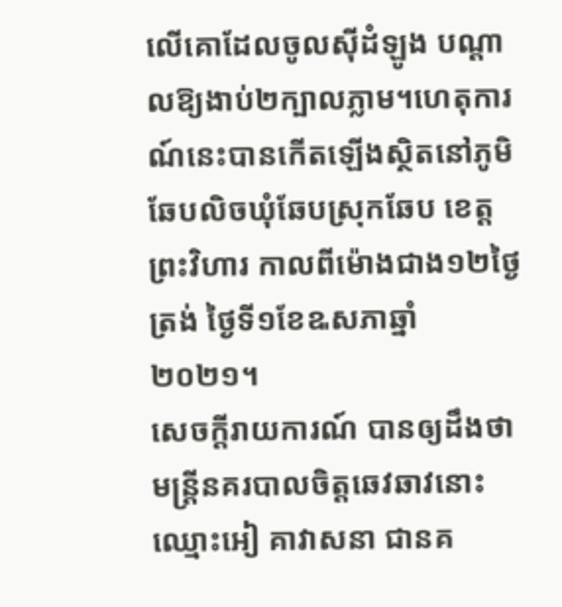លើគោដែលចូលស៊ីដំឡូង បណ្តាលឱ្យងាប់២ក្បាលភ្លាម។ហេតុការណ៍នេះបានកើតឡើងស្ថិតនៅភូមិឆែបលិចឃុំឆែបស្រុកឆែប ខេត្តព្រះវិហារ កាលពីម៉ោងជាង១២ថ្ងៃត្រង់ ថ្ងៃទី១ខែឩសភាឆ្នាំ២០២១។
សេចក្ដីរាយការណ៍ បានឲ្យដឹងថា មន្ត្រីនគរបាលចិត្តឆេវឆាវនោះ ឈ្មោះអៀ គាវាសនា ជានគ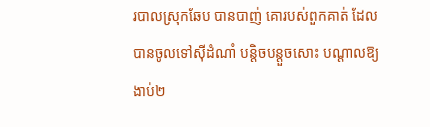របាលស្រុកឆែប បានបាញ់ គោរបស់ពួកគាត់ ដែលបានចូលទៅស៊ីដំណាំ បន្តិចបន្តួចសោះ បណ្តាលឱ្យងាប់២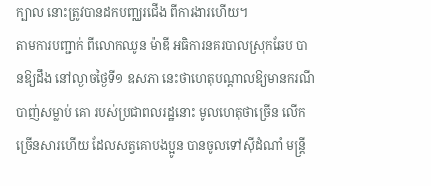ក្បាល នោះត្រូវបានដកបញ្ឈរជើង ពីការងារហើយ។
តាមការបញ្ជាក់ ពីលោកឈូន ម៉ាឌី អធិការនគរបាលស្រុកឆែប បានឱ្យដឹង នៅល្ងាចថ្ងៃទី១ ឧសភា នេះថាហេតុបណ្តាលឱ្យមានករណីបាញ់សម្លាប់ គោ របស់ប្រជាពលរដ្ឋនោះ មូលហេតុថាច្រើន លើកច្រើនសារហើយ ដែលសត្វគោបងប្អូន បានចូលទៅស៊ីដំណាំ មន្ត្រី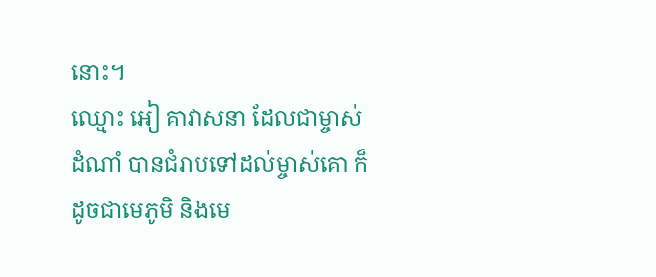នោះ។
ឈ្មោះ អៀ គាវាសនា ដែលជាម្ចាស់ដំណាំ បានជំរាបទៅដល់ម្ចាស់គោ ក៏ដូចជាមេភូមិ និងមេ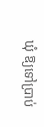ឃុំ ឱ្យទៅប្រាប់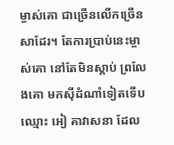ម្ចាស់គោ ជាច្រើនលើកច្រើនសាដែរ។ តែការប្រាប់នេះម្ចាស់គោ នៅតែមិនស្តាប់ ព្រលែងគោ មកស៊ីដំណាំទៀតទើបឈ្មោះ អៀ គាវាសនា ដែល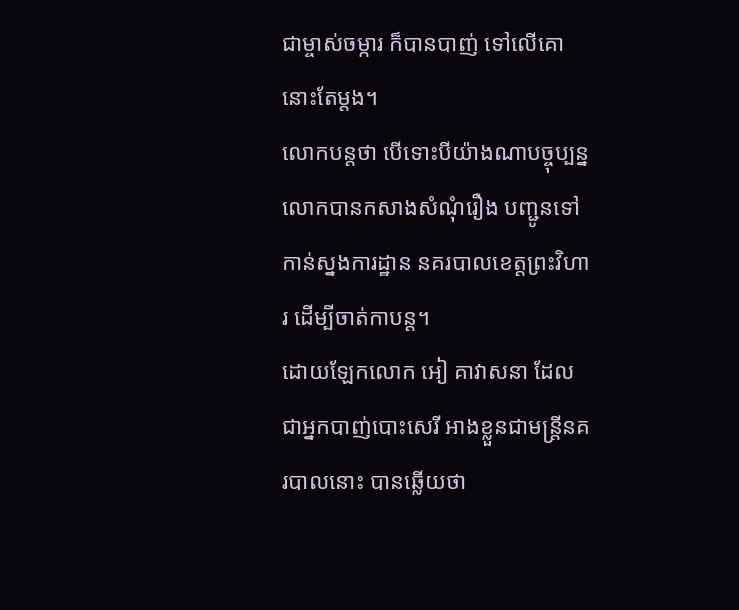ជាម្ចាស់ចម្ការ ក៏បានបាញ់ ទៅលើគោនោះតែម្តង។
លោកបន្តថា បើទោះបីយ៉ាងណាបច្ចុប្បន្ន លោកបានកសាងសំណុំរឿង បញ្ជូនទៅកាន់ស្នងការដ្ឋាន នគរបាលខេត្តព្រះវិហារ ដើម្បីចាត់កាបន្ត។
ដោយឡែកលោក អៀ គាវាសនា ដែលជាអ្នកបាញ់បោះសេរី អាងខ្លួនជាមន្ត្រីនគរបាលនោះ បានឆ្លើយថា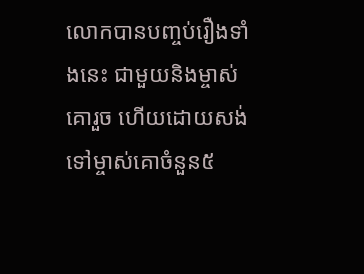លោកបានបញ្ចប់រឿងទាំងនេះ ជាមួយនិងម្ចាស់គោរួច ហើយដោយសង់ទៅម្ចាស់គោចំនួន៥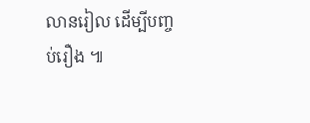លានរៀល ដើម្បីបញ្ចប់រឿង ៕